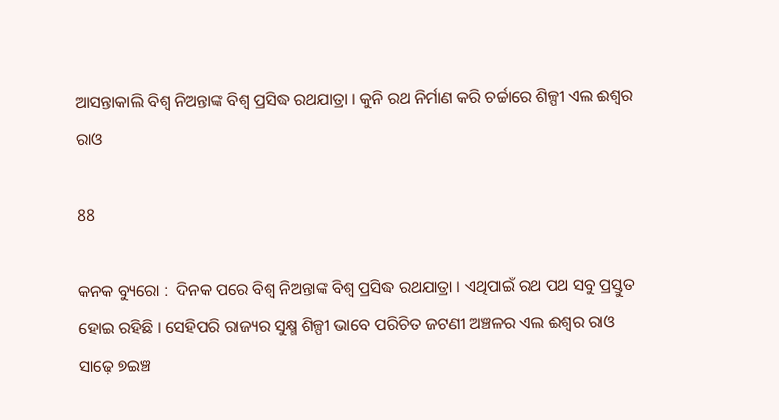ଆସନ୍ତାକାଲି ବିଶ୍ୱ ନିଅନ୍ତାଙ୍କ ବିଶ୍ୱ ପ୍ରସିଦ୍ଧ ରଥଯାତ୍ରା । କୁନି ରଥ ନିର୍ମାଣ କରି ଚର୍ଚ୍ଚାରେ ଶିଳ୍ପୀ ଏଲ ଈଶ୍ୱର ରାଓ

88

କନକ ବ୍ୟୁରୋ :  ଦିନକ ପରେ ବିଶ୍ୱ ନିଅନ୍ତାଙ୍କ ବିଶ୍ୱ ପ୍ରସିଦ୍ଧ ରଥଯାତ୍ରା । ଏଥିପାଇଁ ରଥ ପଥ ସବୁ ପ୍ରସ୍ତୁତ ହୋଇ ରହିଛି । ସେହିପରି ରାଜ୍ୟର ସୁକ୍ଷ୍ମ ଶିଳ୍ପୀ ଭାବେ ପରିଚିତ ଜଟଣୀ ଅଞ୍ଚଳର ଏଲ ଈଶ୍ୱର ରାଓ ସାଢ଼େ ୭ଇଞ୍ଚ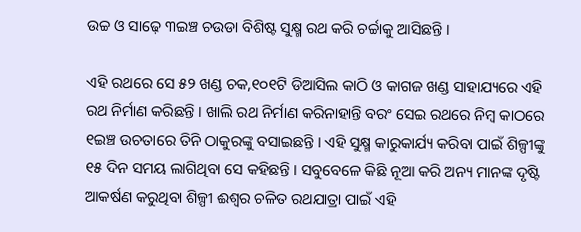ଉଚ୍ଚ ଓ ସାଢ଼େ ୩ଇଞ୍ଚ ଚଉଡା ବିଶିଷ୍ଟ ସୁକ୍ଷ୍ମ ରଥ କରି ଚର୍ଚ୍ଚାକୁ ଆସିଛନ୍ତି ।

ଏହି ରଥରେ ସେ ୫୨ ଖଣ୍ଡ ଚକ,୧୦୧ଟି ଡିଆସିଲ କାଠି ଓ କାଗଜ ଖଣ୍ଡ ସାହାଯ୍ୟରେ ଏହି ରଥ ନିର୍ମାଣ କରିଛନ୍ତି । ଖାଲି ରଥ ନିର୍ମାଣ କରିନାହାନ୍ତି ବରଂ ସେଇ ରଥରେ ନିମ୍ବ କାଠରେ ୧ଇଞ୍ଚ ଉଚତାରେ ତିନି ଠାକୁରଙ୍କୁ ବସାଇଛନ୍ତି । ଏହି ସୁକ୍ଷ୍ମ କାରୁକାର୍ଯ୍ୟ କରିବା ପାଇଁ ଶିଳ୍ପୀଙ୍କୁ ୧୫ ଦିନ ସମୟ ଲାଗିଥିବା ସେ କହିଛନ୍ତି । ସବୁବେଳେ କିଛି ନୂଆ କରି ଅନ୍ୟ ମାନଙ୍କ ଦୃଷ୍ଟି ଆକର୍ଷଣ କରୁଥିବା ଶିଳ୍ପୀ ଈଶ୍ୱର ଚଳିତ ରଥଯାତ୍ରା ପାଇଁ ଏହି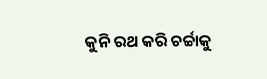କୁନି ରଥ କରି ଚର୍ଚ୍ଚାକୁ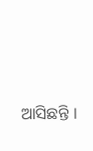ଆସିଛନ୍ତି ।